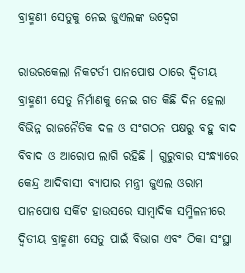ବ୍ରାହ୍ମଣୀ ସେତୁକୁ ନେଇ ଜୁଏଲଙ୍କ ଉଦ୍ବେଗ

ରାଉରକେଲା ନିକଟର୍ତୀ ପାନପୋଷ ଠାରେ ଦ୍ୱିତୀୟ ବ୍ରାହ୍ମଣୀ ସେତୁ ନିର୍ମାଣକୁ ନେଇ ଗତ କିଛି ଦିନ ହେଲା ବିଭିନ୍ନ ରାଜନୈତିକ ଦଳ ଓ ସଂଗଠନ ପକ୍ଷରୁ ବହୁ ବାଦ ବିବାଦ ଓ ଆରୋପ ଲାଗି ରହିଛି । ଗୁରୁବାର ସଂନ୍ଧ୍ୟାରେ କେନ୍ଦ୍ର ଆଦିବାସୀ ବ୍ୟାପାର ମନ୍ତ୍ରୀ ଜୁଏଲ ଓରାମ ପାନପୋଷ ସର୍କିଟ ହାଉସରେ ସାମ୍ବାଦିକ ସମ୍ମିଳନୀରେ ଦ୍ୱିତୀୟ ବ୍ରାହ୍ମଣୀ ସେତୁ ପାଇଁ ବିଭାଗ ଏବଂ ଠିକା ସଂସ୍ଥା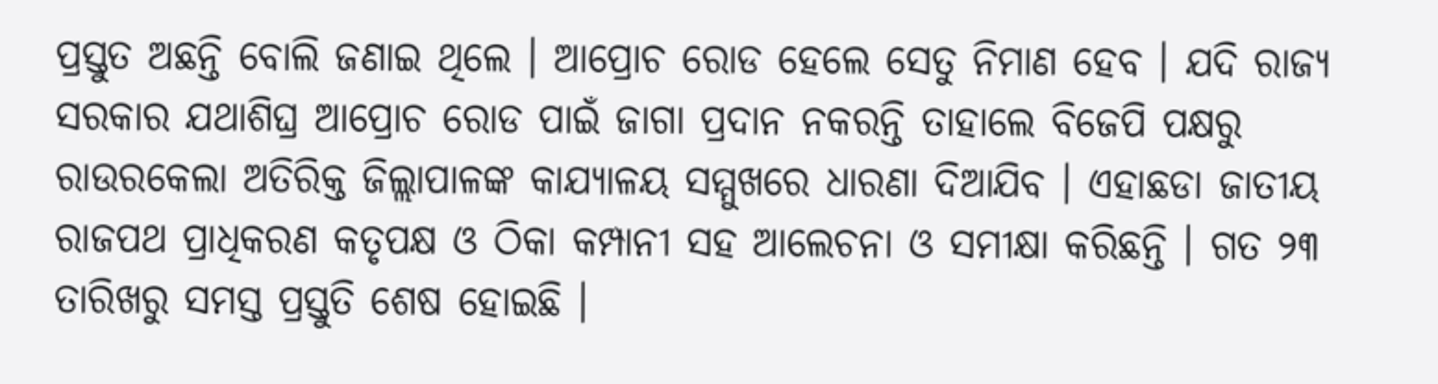ପ୍ରସ୍ତୁତ ଅଛନ୍ତି ବୋଲି ଜଣାଇ ଥିଲେ । ଆପ୍ରୋଚ ରୋଡ ହେଲେ ସେତୁ ନିମାଣ ହେବ । ଯଦି ରାଜ୍ୟ ସରକାର ଯଥାଶିଘ୍ର ଆପ୍ରୋଚ ରୋଡ ପାଇଁ ଜାଗା ପ୍ରଦାନ ନକରନ୍ତି ତାହାଲେ ବିଜେପି ପକ୍ଷରୁ ରାଉରକେଲା ଅତିରିକ୍ତ ଜିଲ୍ଲାପାଳଙ୍କ କାଯ୍ୟାଳୟ ସମ୍ମୁଖରେ ଧାରଣା ଦିଆଯିବ । ଏହାଛଡା ଜାତୀୟ ରାଜପଥ ପ୍ରାଧିକରଣ କତୃପକ୍ଷ ଓ ଠିକା କମ୍ପାନୀ ସହ ଆଲେଚନା ଓ ସମୀକ୍ଷା କରିଛନ୍ତି । ଗତ ୨୩ ତାରିଖରୁ ସମସ୍ତ ପ୍ରସ୍ତୁତି ଶେଷ ହୋଇଛି ।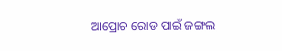ଆପ୍ରୋଚ ରୋଡ ପାଇଁ ଜଙ୍ଗଲ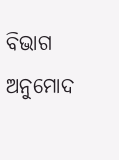ବିଭାଗ ଅନୁମୋଦ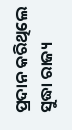ପ୍ରଦାନ କରିଥିଲେ ସୁଦ୍ଧା ରାଜ୍ୟ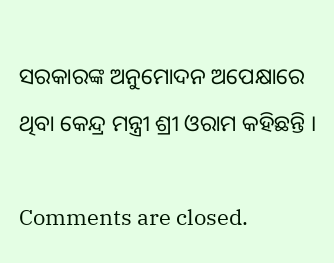ସରକାରଙ୍କ ଅନୁମୋଦନ ଅପେକ୍ଷାରେ ଥିବା କେନ୍ଦ୍ର ମନ୍ତ୍ରୀ ଶ୍ରୀ ଓରାମ କହିଛନ୍ତି ।

Comments are closed.